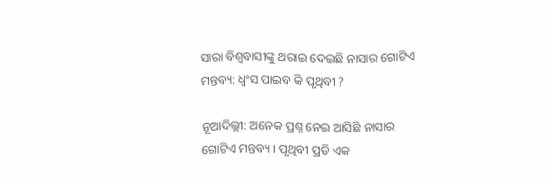ସାରା ବିଶ୍ୱବାସୀଙ୍କୁ ଥରାଇ ଦେଇଛି ନାସାର ଗୋଟିଏ ମନ୍ତବ୍ୟ: ଧ୍ୱଂସ ପାଇବ କି ପୃଥିବୀ ?

ନୂଆଦିଲ୍ଲୀ: ଅନେକ ପ୍ରଶ୍ନ ନେଇ ଆସିଛି ନାସାର ଗୋଟିଏ ମନ୍ତବ୍ୟ । ପୃଥିବୀ ପ୍ରତି ଏକ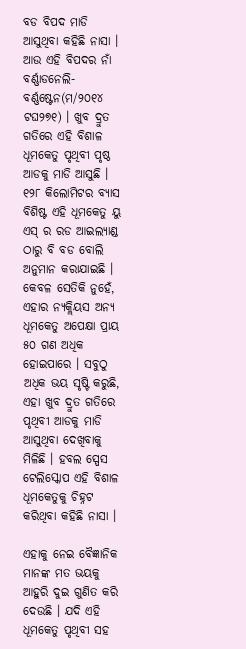ବଡ ବିପଦ ମାଡି ଆସୁଥିବା କହିଛି ନାସା । ଆଉ ଏହି ବିପଦର ନାଁ ବର୍ଣ୍ଣାଡନେଲି-ବର୍ଣ୍ଣଷ୍ଟେନ(ମ/୨୦୧୪ ଟଘ୨୭୧) । ଖୁବ ଦ୍ରୁତ ଗତିରେ ଏହି ବିଶାଳ ଧୂମକେତୁ ପୃଥିବୀ ପୃଷ୍ଠ ଆଡକୁ ମାଡି ଆସୁଛି । ୧୨୮ କିଲୋମିଟର ବ୍ୟାସ ବିଶିଷ୍ଟ ଏହି ଧୂମକେତୁ ୟୁ ଏସ୍ ର ରଡ ଆଇଲ୍ୟାଣ୍ଡ ଠାରୁ ବି ବଡ ବୋଲି ଅନୁମାନ କରାଯାଇଛି । କେବଳ ସେତିକି ନୁହେଁ, ଏହାର ନ୍ୟକ୍ଲିୟସ ଅନ୍ୟ ଧୂମକେତୁ ଅପେକ୍ଷା ପ୍ରାୟ ୫୦ ଗଣ ଅଧିକ ହୋଇପାରେ । ସବୁଠୁ ଅଧିକ ଭୟ ସୃଷ୍ଟି କରୁଛି, ଏହା ଖୁବ ଦ୍ରୁତ ଗତିରେ ପୃଥିବୀ ଆଡକୁ ମାଡି ଆସୁଥିବା ଦେଖିବାକୁ ମିଳିଛି । ହବଲ ସ୍ପେସ ଟେଲିସ୍କୋପ ଏହି ବିଶାଳ ଧୂମକେତୁକୁ ଚିହ୍ନଟ କରିଥିବା କହିଛି ନାସା ।

ଏହାକୁ ନେଇ ବୈଜ୍ଞାନିକ ମାନଙ୍କ ମତ ଭୟକୁ ଆହୁରି ଦୁଇ ଗୁଣିତ କରି ଦେଉଛି । ଯଦି ଏହି ଧୂମକେତୁ ପୃଥିବୀ ସହ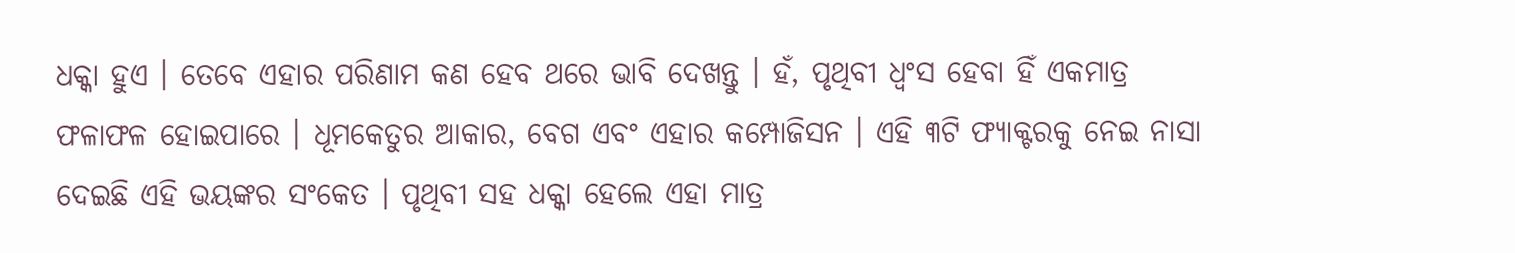ଧକ୍କା ହୁଏ । ତେବେ ଏହାର ପରିଣାମ କଣ ହେବ ଥରେ ଭାବି ଦେଖନ୍ତୁ । ହଁ, ପୃଥିବୀ ଧ୍ୱଂସ ହେବା ହିଁ ଏକମାତ୍ର ଫଳାଫଳ ହୋଇପାରେ । ଧୂମକେତୁର ଆକାର, ବେଗ ଏବଂ ଏହାର କମ୍ପୋଜିସନ । ଏହି ୩ଟି ଫ୍ୟାକ୍ଟରକୁ ନେଇ ନାସା ଦେଇଛି ଏହି ଭୟଙ୍କର ସଂକେତ । ପୃଥିବୀ ସହ ଧକ୍କା ହେଲେ ଏହା ମାତ୍ର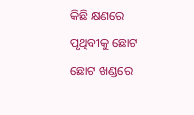କିଛି କ୍ଷଣରେ ପୃଥିବୀକୁ ଛୋଟ ଛୋଟ ଖଣ୍ଡରେ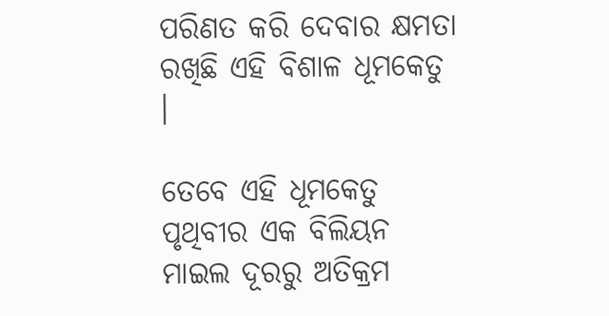ପରିଣତ କରି ଦେବାର କ୍ଷମତା ରଖିଛି ଏହି ବିଶାଳ ଧୂମକେତୁ ।

ତେବେ ଏହି ଧୂମକେତୁ ପୃଥିବୀର ଏକ ବିଲିୟନ ମାଇଲ ଦୂରରୁ ଅତିକ୍ରମ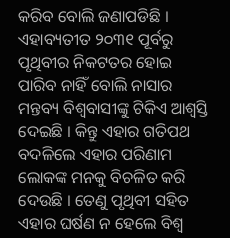କରିବ ବୋଲି ଜଣାପଡିଛି । ଏହାବ୍ୟତୀତ ୨୦୩୧ ପୂର୍ବରୁ ପୃଥିବୀର ନିକଟତର ହୋଇ ପାରିବ ନାହିଁ ବୋଲି ନାସାର ମନ୍ତବ୍ୟ ବିଶ୍ୱବାସୀଙ୍କୁ ଟିକିଏ ଆଶ୍ୱସ୍ତି ଦେଇଛି । କିନ୍ତୁ ଏହାର ଗତିପଥ ବଦଳିଲେ ଏହାର ପରିଣାମ ଲୋକଙ୍କ ମନକୁ ବିଚଳିତ କରି ଦେଉଛି । ତେଣୁ ପୃଥିବୀ ସହିତ ଏହାର ଘର୍ଷଣ ନ ହେଲେ ବିଶ୍ୱ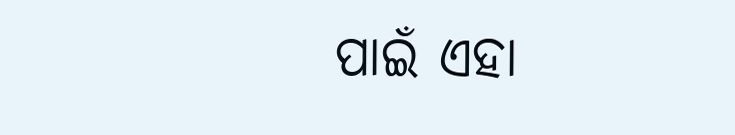ପାଇଁ ଏହା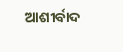ଆଶୀର୍ବାଦ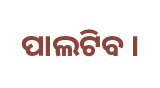ପାଲଟିବ ।